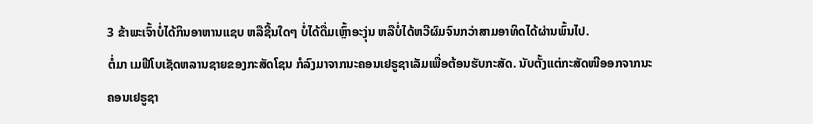3 ຂ້າພະເຈົ້າບໍ່ໄດ້ກິນອາຫານແຊບ ຫລືຊີ້ນໃດໆ ບໍ່ໄດ້ດື່ມເຫຼົ້າອະງຸ່ນ ຫລືບໍ່ໄດ້ຫວີຜົມຈົນກວ່າສາມອາທິດໄດ້ຜ່ານພົ້ນໄປ.
ຕໍ່ມາ ເມຟີໂບເຊັດຫລານຊາຍຂອງກະສັດໂຊນ ກໍລົງມາຈາກນະຄອນເຢຣູຊາເລັມເພື່ອຕ້ອນຮັບກະສັດ. ນັບຕັ້ງແຕ່ກະສັດໜີອອກຈາກນະຄອນເຢຣູຊາ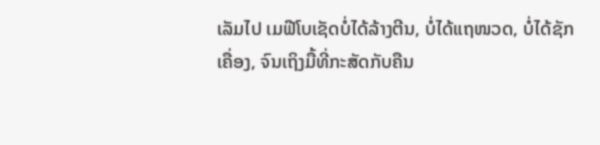ເລັມໄປ ເມຟີໂບເຊັດບໍ່ໄດ້ລ້າງຕີນ, ບໍ່ໄດ້ແຖໜວດ, ບໍ່ໄດ້ຊັກເຄື່ອງ, ຈົນເຖິງມື້ທີ່ກະສັດກັບຄືນ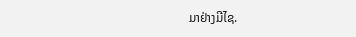ມາຢ່າງມີໄຊ.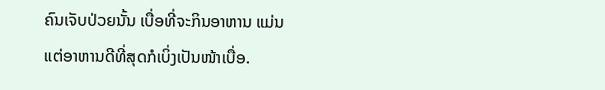ຄົນເຈັບປ່ວຍນັ້ນ ເບື່ອທີ່ຈະກິນອາຫານ ແມ່ນແຕ່ອາຫານດີທີ່ສຸດກໍເບິ່ງເປັນໜ້າເບື່ອ.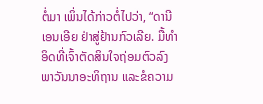ຕໍ່ມາ ເພິ່ນໄດ້ກ່າວຕໍ່ໄປວ່າ, “ດານີເອນເອີຍ ຢ່າສູ່ຢ້ານກົວເລີຍ. ມື້ທຳອິດທີ່ເຈົ້າຕັດສິນໃຈຖ່ອມຕົວລົງພາວັນນາອະທິຖານ ແລະຂໍຄວາມ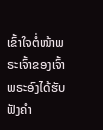ເຂົ້າໃຈຕໍ່ໜ້າພຣະເຈົ້າຂອງເຈົ້າ ພຣະອົງໄດ້ຮັບຟັງຄຳ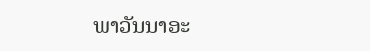ພາວັນນາອະ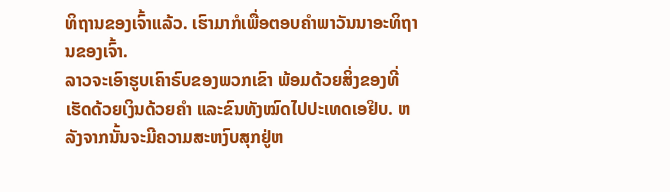ທິຖານຂອງເຈົ້າແລ້ວ. ເຮົາມາກໍເພື່ອຕອບຄຳພາວັນນາອະທິຖານຂອງເຈົ້າ.
ລາວຈະເອົາຮູບເຄົາຣົບຂອງພວກເຂົາ ພ້ອມດ້ວຍສິ່ງຂອງທີ່ເຮັດດ້ວຍເງິນດ້ວຍຄຳ ແລະຂົນທັງໝົດໄປປະເທດເອຢິບ. ຫລັງຈາກນັ້ນຈະມີຄວາມສະຫງົບສຸກຢູ່ຫ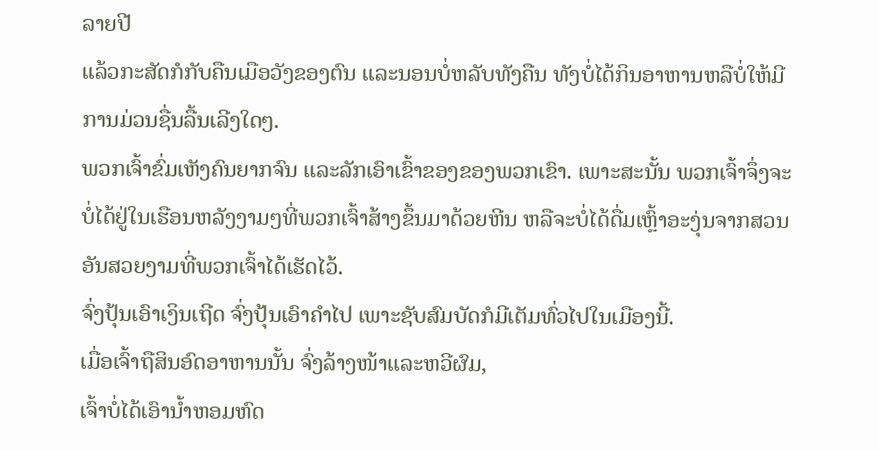ລາຍປີ
ແລ້ວກະສັດກໍກັບຄືນເມືອວັງຂອງຕົນ ແລະນອນບໍ່ຫລັບທັງຄືນ ທັງບໍ່ໄດ້ກິນອາຫານຫລືບໍ່ໃຫ້ມີການມ່ວນຊື່ນລື້ນເລີງໃດໆ.
ພວກເຈົ້າຂົ່ມເຫັງຄົນຍາກຈົນ ແລະລັກເອົາເຂົ້າຂອງຂອງພວກເຂົາ. ເພາະສະນັ້ນ ພວກເຈົ້າຈຶ່ງຈະບໍ່ໄດ້ຢູ່ໃນເຮືອນຫລັງງາມໆທີ່ພວກເຈົ້າສ້າງຂຶ້ນມາດ້ວຍຫີນ ຫລືຈະບໍ່ໄດ້ດື່ມເຫຼົ້າອະງຸ່ນຈາກສວນອັນສວຍງາມທີ່ພວກເຈົ້າໄດ້ເຮັດໄວ້.
ຈົ່ງປຸ້ນເອົາເງິນເຖີດ ຈົ່ງປຸ້ນເອົາຄຳໄປ ເພາະຊັບສົມບັດກໍມີເຕັມທົ່ວໄປໃນເມືອງນີ້.
ເມື່ອເຈົ້າຖືສິນອົດອາຫານນັ້ນ ຈົ່ງລ້າງໜ້າແລະຫວີຜົມ,
ເຈົ້າບໍ່ໄດ້ເອົານໍ້າຫອມຫົດ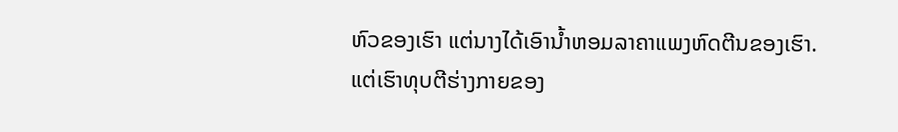ຫົວຂອງເຮົາ ແຕ່ນາງໄດ້ເອົານໍ້າຫອມລາຄາແພງຫົດຕີນຂອງເຮົາ.
ແຕ່ເຮົາທຸບຕີຮ່າງກາຍຂອງ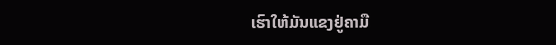ເຮົາໃຫ້ມັນແຂງຢູ່ຄາມື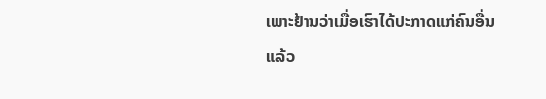ເພາະຢ້ານວ່າເມື່ອເຮົາໄດ້ປະກາດແກ່ຄົນອື່ນແລ້ວ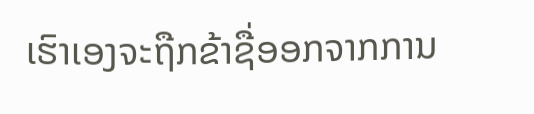ເຮົາເອງຈະຖືກຂ້າຊື່ອອກຈາກການ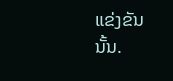ແຂ່ງຂັນນັ້ນ.